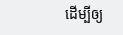ដើម្បីឲ្យ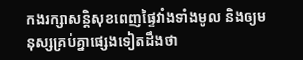កងរក្សាសន្តិសុខពេញផ្ទៃវាំងទាំងមូល និងឲ្យមនុស្សគ្រប់គ្នាផ្សេងទៀតដឹងថា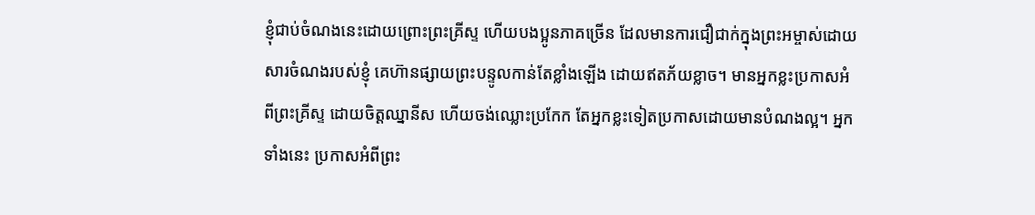ខ្ញុំជាប់ចំណងនេះដោយព្រោះព្រះគ្រីស្ទ ហើយបងប្អូនភាគច្រើន ដែលមានការជឿជាក់ក្នុងព្រះអម្ចាស់ដោយសារចំណងរបស់ខ្ញុំ គេហ៊ានផ្សាយព្រះបន្ទូលកាន់តែខ្លាំងឡើង ដោយឥតភ័យខ្លាច។ មានអ្នកខ្លះប្រកាសអំពីព្រះគ្រីស្ទ ដោយចិត្តឈ្នានីស ហើយចង់ឈ្លោះប្រកែក តែអ្នកខ្លះទៀតប្រកាសដោយមានបំណងល្អ។ អ្នកទាំងនេះ ប្រកាសអំពីព្រះ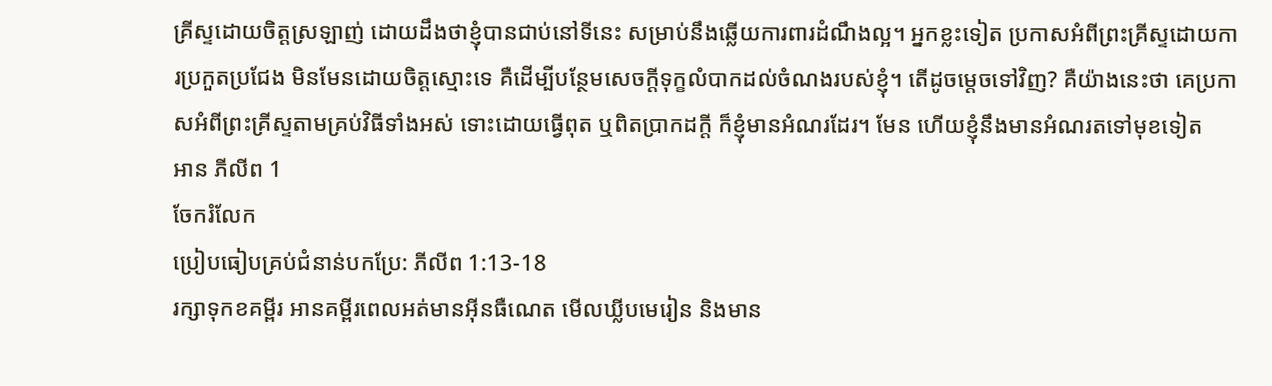គ្រីស្ទដោយចិត្តស្រឡាញ់ ដោយដឹងថាខ្ញុំបានជាប់នៅទីនេះ សម្រាប់នឹងឆ្លើយការពារដំណឹងល្អ។ អ្នកខ្លះទៀត ប្រកាសអំពីព្រះគ្រីស្ទដោយការប្រកួតប្រជែង មិនមែនដោយចិត្តស្មោះទេ គឺដើម្បីបន្ថែមសេចក្ដីទុក្ខលំបាកដល់ចំណងរបស់ខ្ញុំ។ តើដូចម្តេចទៅវិញ? គឺយ៉ាងនេះថា គេប្រកាសអំពីព្រះគ្រីស្ទតាមគ្រប់វិធីទាំងអស់ ទោះដោយធ្វើពុត ឬពិតប្រាកដក្តី ក៏ខ្ញុំមានអំណរដែរ។ មែន ហើយខ្ញុំនឹងមានអំណរតទៅមុខទៀត
អាន ភីលីព 1
ចែករំលែក
ប្រៀបធៀបគ្រប់ជំនាន់បកប្រែ: ភីលីព 1:13-18
រក្សាទុកខគម្ពីរ អានគម្ពីរពេលអត់មានអ៊ីនធឺណេត មើលឃ្លីបមេរៀន និងមាន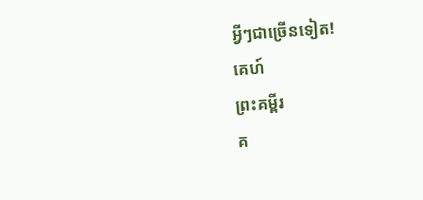អ្វីៗជាច្រើនទៀត!
គេហ៍
ព្រះគម្ពីរ
គ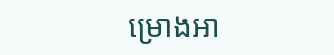ម្រោងអា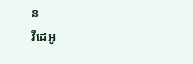ន
វីដេអូ